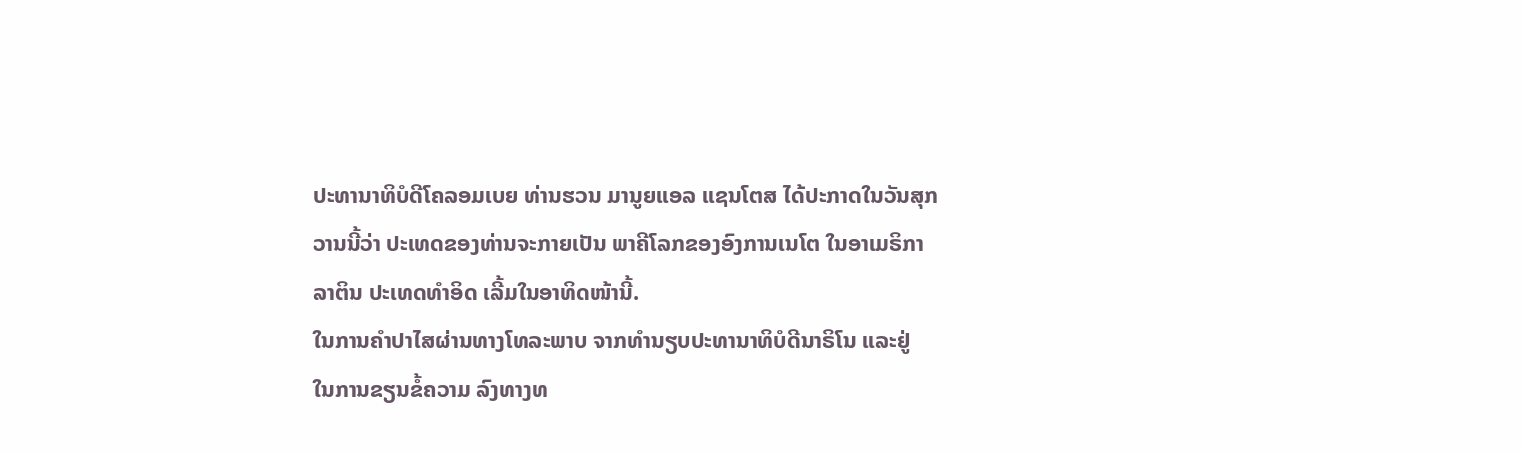ປະທານາທິບໍດີໂຄລອມເບຍ ທ່ານຮວນ ມານູຍແອລ ແຊນໂຕສ ໄດ້ປະກາດໃນວັນສຸກ
ວານນີ້ວ່າ ປະເທດຂອງທ່ານຈະກາຍເປັນ ພາຄີໂລກຂອງອົງການເນໂຕ ໃນອາເມຣິກາ
ລາຕິນ ປະເທດທຳອິດ ເລີ້ມໃນອາທິດໜ້ານີ້.
ໃນການຄຳປາໄສຜ່ານທາງໂທລະພາບ ຈາກທຳນຽບປະທານາທິບໍດີນາຣິໂນ ແລະຢູ່
ໃນການຂຽນຂໍ້ຄວາມ ລົງທາງທ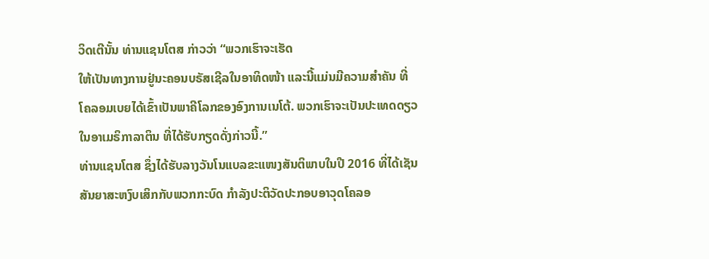ວິດເຕີນັ້ນ ທ່ານແຊນໂຕສ ກ່າວວ່າ “ພວກເຮົາຈະເຮັດ
ໃຫ້ເປັນທາງການຢູ່ນະຄອນບຣັສເຊີລໃນອາທິດໜ້າ ແລະນີ້ແມ່ນມີຄວາມສຳຄັນ ທີ່
ໂຄລອມເບຍໄດ້ເຂົ້າເປັນພາຄີໂລກຂອງອົງການເນໂຕ້. ພວກເຮົາຈະເປັນປະເທດດຽວ
ໃນອາເມຣິກາລາຕິນ ທີ່ໄດ້ຮັບກຽດດັ່ງກ່າວນີ້.”
ທ່ານແຊນໂຕສ ຊຶ່ງໄດ້ຮັບລາງວັນໂນແບລຂະແໜງສັນຕິພາບໃນປີ 2016 ທີ່ໄດ້ເຊັນ
ສັນຍາສະຫງົບເສິກກັບພວກກະບົດ ກຳລັງປະຕິວັດປະກອບອາວຸດໂຄລອ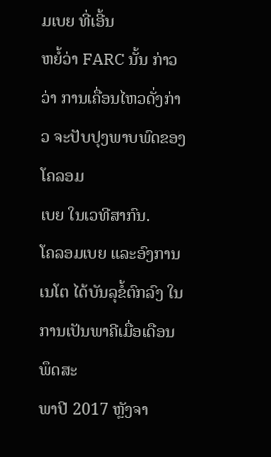ມເບຍ ທີ່ເອີ້ນ
ຫຍໍ້ວ່າ FARC ນັ້ນ ກ່າວວ່າ ການເຄື່ອນໄຫວດັ່ງກ່າວ ຈະປັບປຸງພາບພົດຂອງໂຄລອມ
ເບຍ ໃນເວທີສາກົນ.
ໂຄລອມເບຍ ແລະອົງການເນໂຕ ໄດ້ບັນລຸຂໍ້ຕົກລົງ ໃນການເປັນພາຄີເມື່ອເດືອນພຶດສະ
ພາປີ 2017 ຫຼັງຈາ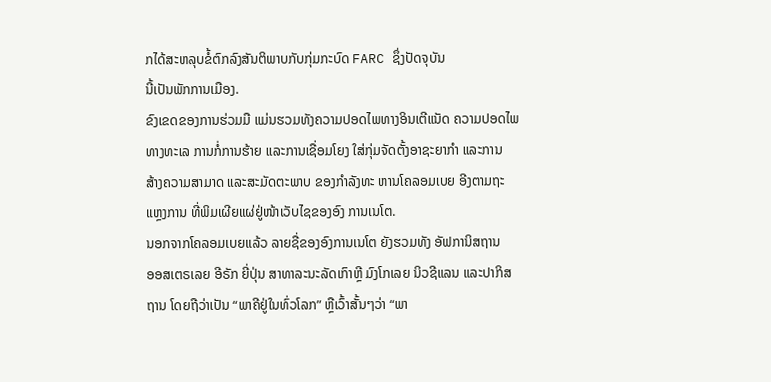ກໄດ້ສະຫລຸບຂໍ້ຕົກລົງສັນຕິພາບກັບກຸ່ມກະບົດ FARC ຊຶ່ງປັດຈຸບັນ
ນີ້ເປັນພັກການເມືອງ.
ຂົງເຂດຂອງການຮ່ວມມື ແມ່ນຮວມທັງຄວາມປອດໄພທາງອິນເຕີແນັດ ຄວາມປອດໄພ
ທາງທະເລ ການກໍ່ການຮ້າຍ ແລະການເຊື່ອມໂຍງ ໃສ່ກຸ່ມຈັດຕັ້ງອາຊະຍາກຳ ແລະການ
ສ້າງຄວາມສາມາດ ແລະສະມັດຕະພາບ ຂອງກຳລັງທະ ຫານໂຄລອມເບຍ ອີງຕາມຖະ
ແຫຼງການ ທີ່ພິມເຜີຍແຜ່ຢູ່ໜ້າເວັບໄຊຂອງອົງ ການເນໂຕ.
ນອກຈາກໂຄລອມເບຍແລ້ວ ລາຍຊື່ຂອງອົງການເນໂຕ ຍັງຮວມທັງ ອັຟການິສຖານ
ອອສເຕຣເລຍ ອີຣັກ ຍີ່ປຸ່ນ ສາທາລະນະລັດເກົາຫຼີ ມົງໂກເລຍ ນິວຊີແລນ ແລະປາກິສ
ຖານ ໂດຍຖືວ່າເປັນ “ພາຄີຢູ່ໃນທົ່ວໂລກ” ຫຼືເວົ້າສັ້ນໆວ່າ “ພາ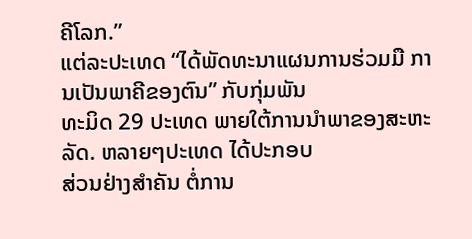ຄີໂລກ.”
ແຕ່ລະປະເທດ “ໄດ້ພັດທະນາແຜນການຮ່ວມມື ການເປັນພາຄີຂອງຕົນ” ກັບກຸ່ມພັນ
ທະມິດ 29 ປະເທດ ພາຍໃຕ້ການນຳພາຂອງສະຫະລັດ. ຫລາຍໆປະເທດ ໄດ້ປະກອບ
ສ່ວນຢ່າງສຳຄັນ ຕໍ່ການ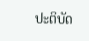ປະຕິບັດ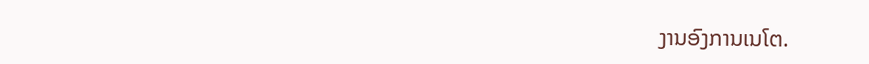ງານອົງການເນໂຕ.